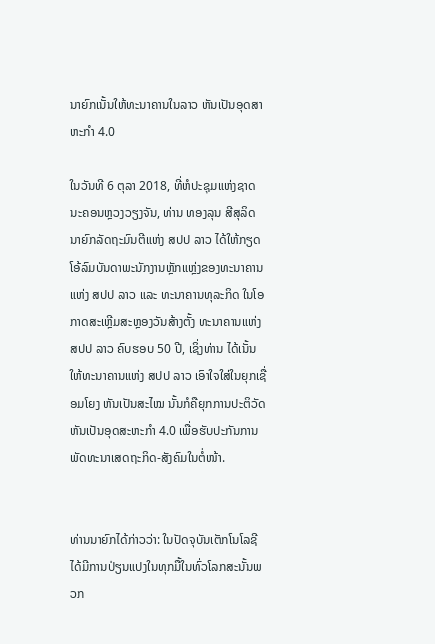ນາຍົກເນັ້ນໃຫ້ທະນາຄານໃນລາວ ຫັນເປັນອຸດສາຫະກຳ 4.0

ໃນວັນທີ 6 ຕຸລາ 2018, ທີ່ຫໍປະຊຸມແຫ່ງຊາດ ນະຄອນຫຼວງວຽງຈັນ, ທ່ານ ທອງລຸນ ສີສຸລິດ ນາຍົກລັດຖະມົນຕີແຫ່ງ ສປປ ລາວ ໄດ້ໃຫ້ກຽດໂອ້ລົມບັນດາພະນັກງານຫຼັກແຫຼ່ງຂອງທະນາຄານແຫ່ງ ສປປ ລາວ ແລະ ທະນາຄານທຸລະກິດ ໃນໂອກາດສະເຫຼີມສະຫຼອງວັນສ້າງຕັ້ງ ທະນາຄານແຫ່ງ ສປປ ລາວ ຄົບຮອບ 50 ປີ, ເຊິ່ງທ່ານ ໄດ້ເນັ້ນໃຫ້ທະນາຄານແຫ່ງ ສປປ ລາວ ເອົາໃຈໃສ່ໃນຍຸກເຊື່ອມໂຍງ ຫັນເປັນສະໄໝ ນັ້ນກໍຄືຍຸກການປະຕິວັດຫັນເປັນອຸດສະຫະກຳ 4.0 ເພື່ອຮັບປະກັນການພັດທະນາເສດຖະກິດ-ສັງຄົມໃນຕໍ່ໜ້າ.


ທ່ານນາຍົກໄດ້ກ່າວວ່າ: ໃນປັດຈຸບັນເຕັກໂນໂລຊີໄດ້ມີການປ່ຽນແປງໃນທຸກມື້ໃນທົ່ວໂລກສະນັ້ນພວກ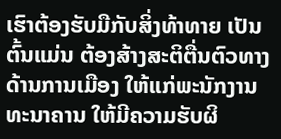ເຮົາຕ້ອງຮັບມືກັບສິ່ງທ້າທາຍ ເປັນຕົ້ນແມ່ນ ຕ້ອງສ້າງສະຕິຕື່ນຕົວທາງດ້ານການເມືອງ ໃຫ້ແກ່ພະນັກງານທະນາຄານ ໃຫ້ມີຄວາມຮັບຜິ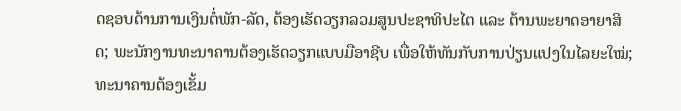ດຊອບດ້ານການເງິນຕໍ່ພັກ-ລັດ, ຕ້ອງເຮັດວຽກລວມສູນປະຊາທິປະໄຕ ແລະ ຕ້ານພະຍາດອາຍາສິດ; ພະນັກງານທະນາຄານຕ້ອງເຮັດວຽກແບບມືອາຊີບ ເພື່ອໃຫ້ທັນກັບການປ່ຽນແປງໃນໄລຍະໃໝ່; ທະນາຄານຕ້ອງເຂັ້ມ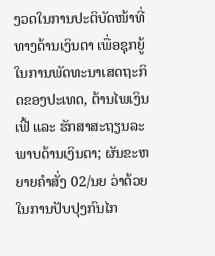ງວດໃນການປະຕິບັດໜ້າທີ່ທາງດ້ານເງິນຕາ ເພື່ອຊຸກຍູ້ໃນການພັດທະນາເສດຖະກິດຂອງປະເທດ, ຕ້ານໄພເງິນເຟີ້ ແລະ ຮັກສາສະຖຽນລະພາບດ້ານເງິນຕາ; ຜັນຂະຫຍາຍຄຳສັ່ງ 02/ນຍ ວ່າດ້ວຍໃນການປັບປຸງກົນໄກ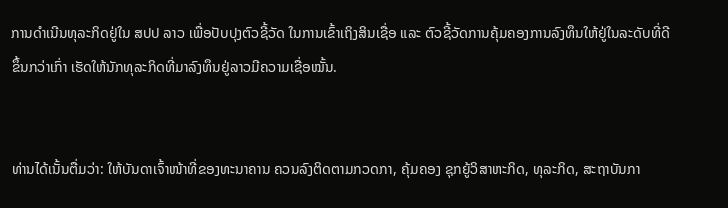ການດຳເນີນທຸລະກິດຢູ່ໃນ ສປປ ລາວ ເພື່ອປັບປຸງຕົວຊີ້ວັດ ໃນການເຂົ້າເຖິງສິນເຊື່ອ ແລະ ຕົວຊີ້ວັດການຄຸ້ມຄອງການລົງທຶນໃຫ້ຢູ່ໃນລະດັບທີ່ດີຂຶ້ນກວ່າເກົ່າ ເຮັດໃຫ້ນັກທຸລະກິດທີ່ມາລົງທຶນຢູ່ລາວມີຄວາມເຊື່ອໝັ້ນ.


ທ່ານໄດ້ເນັ້ນຕື່ມວ່າ: ໃຫ້ບັນດາເຈົ້າໜ້າທີ່ຂອງທະນາຄານ ຄວນລົງຕິດຕາມກວດກາ, ຄຸ້ມຄອງ ຊຸກຍູ້ວິສາຫະກິດ, ທຸລະກິດ, ສະຖາບັນກາ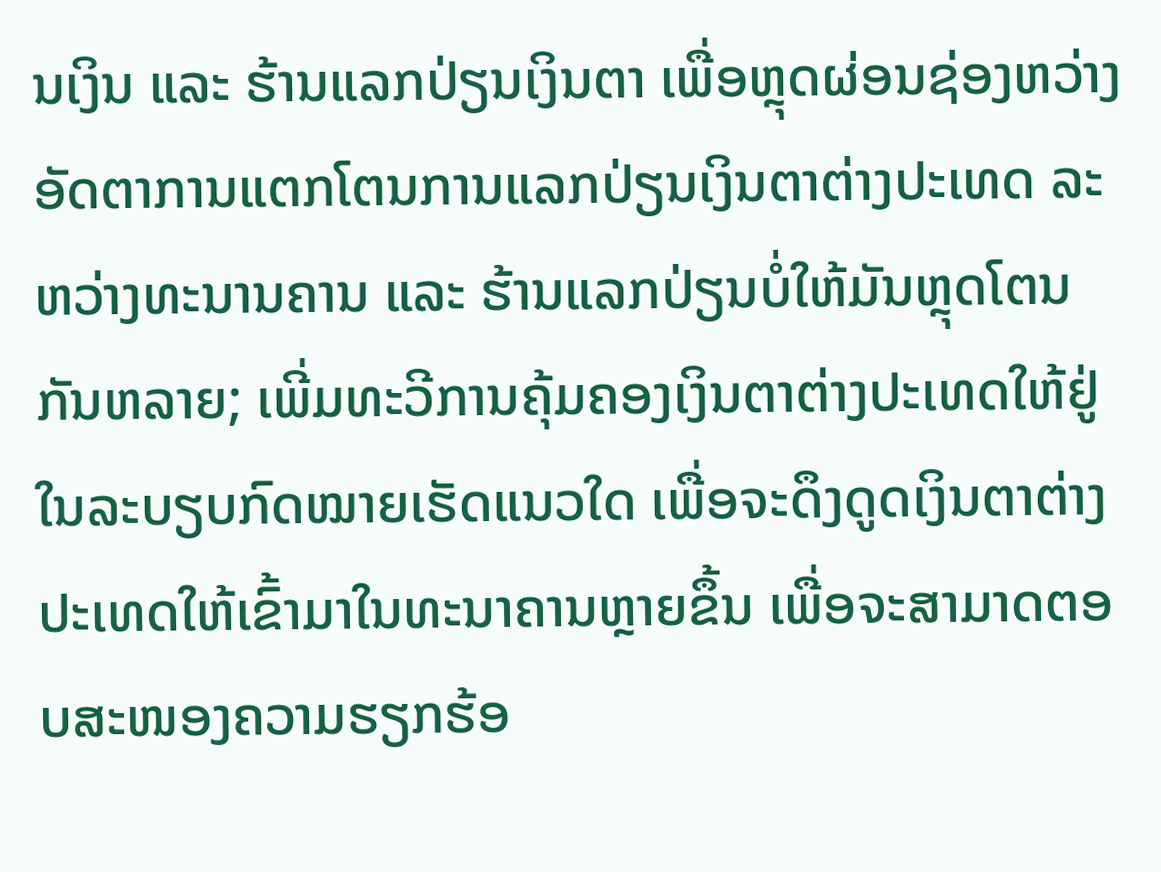ນເງິນ ແລະ ຮ້ານແລກປ່ຽນເງິນຕາ ເພື່ອຫຼຸດຜ່ອນຊ່ອງຫວ່າງອັດຕາການແຕກໂຕນການແລກປ່ຽນເງິນຕາຕ່າງປະເທດ ລະຫວ່າງທະນານຄານ ແລະ ຮ້ານແລກປ່ຽນບໍ່ໃຫ້ມັນຫຼຸດໂຕນກັນຫລາຍ; ເພີ່ມທະວີການຄຸ້ມຄອງເງິນຕາຕ່າງປະເທດໃຫ້ຢູ່ໃນລະບຽບກົດໝາຍເຮັດແນວໃດ ເພື່ອຈະດຶງດູດເງິນຕາຕ່າງປະເທດໃຫ້ເຂົ້າມາໃນທະນາຄານຫຼາຍຂຶ້ນ ເພື່ອຈະສາມາດຕອບສະໜອງຄວາມຮຽກຮ້ອ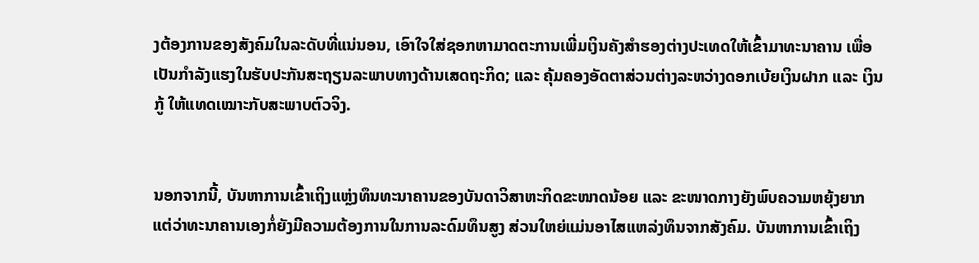ງຕ້ອງການຂອງສັງຄົມໃນລະດັບທີ່ແນ່ນອນ, ເອົາໃຈໃສ່ຊອກຫາມາດຕະການເພີ່ມເງິນຄັງສຳຮອງຕ່າງປະເທດໃຫ້ເຂົ້າມາທະນາຄານ ເພື່ອເປັນກຳລັງແຮງໃນຮັບປະກັນສະຖຽນລະພາບທາງດ້ານເສດຖະກິດ; ແລະ ຄຸ້ມຄອງອັດຕາສ່ວນຕ່າງລະຫວ່າງດອກເບ້ຍເງິນຝາກ ແລະ ເງິນກູ້ ໃຫ້ແທດເໝາະກັບສະພາບຕົວຈິງ.


ນອກຈາກນີ້, ບັນຫາການເຂົ້າເຖິງແຫຼ່ງທຶນທະນາຄານຂອງບັນດາວິສາຫະກິດຂະໜາດນ້ອຍ ແລະ ຂະໜາດກາງຍັງພົບຄວາມຫຍຸ້ງຍາກ ແຕ່ວ່າທະນາຄານເອງກໍ່ຍັງມີຄວາມຕ້ອງການໃນການລະດົມທຶນສູງ ສ່ວນໃຫຍ່ແມ່ນອາໄສແຫລ່ງທຶນຈາກສັງຄົມ. ບັນຫາການເຂົ້າເຖິງ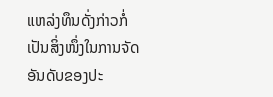ແຫລ່ງທຶນດັ່ງກ່າວກໍ່ເປັນສິ່ງໜຶ່ງໃນການຈັດອັນດັບຂອງປະ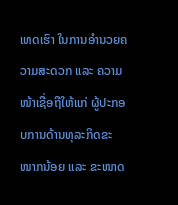ເທດເຮົາ ໃນການອຳນວຍຄວາມສະດວກ ແລະ ຄວາມໜ້າເຊື່ອຖືໃຫ້ແກ່ ຜູ້ປະກອບການດ້ານທຸລະກິດຂະໜາກນ້ອຍ ແລະ ຂະໜາດ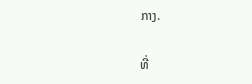ກາງ.

ທີ່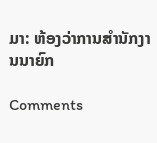ມາ: ຫ້ອງວ່າການສຳນັກງານນາຍົກ

Comments